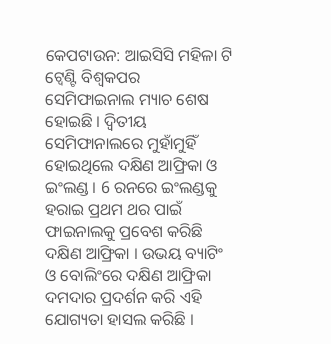କେପଟାଉନ: ଆଇସିସି ମହିଳା ଟି ଟ୍ବେଣ୍ଟି ବିଶ୍ବକପର ସେମିଫାଇନାଲ ମ୍ୟାଚ ଶେଷ ହୋଇଛି । ଦ୍ବିତୀୟ ସେମିଫାନାଲରେ ମୁହାଁମୁହିଁ ହୋଇଥିଲେ ଦକ୍ଷିଣ ଆଫ୍ରିକା ଓ ଇଂଲଣ୍ଡ । 6 ରନରେ ଇଂଲଣ୍ଡକୁ ହରାଇ ପ୍ରଥମ ଥର ପାଇଁ ଫାଇନାଲକୁ ପ୍ରବେଶ କରିଛି ଦକ୍ଷିଣ ଆଫ୍ରିକା । ଉଭୟ ବ୍ୟାଟିଂ ଓ ବୋଲିଂରେ ଦକ୍ଷିଣ ଆଫ୍ରିକା ଦମଦାର ପ୍ରଦର୍ଶନ କରି ଏହି ଯୋଗ୍ୟତା ହାସଲ କରିଛି ।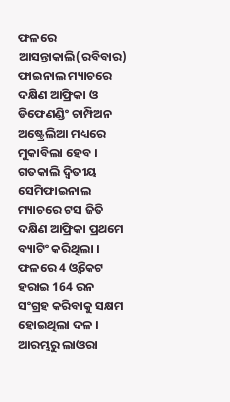ଫଳରେ ଆସନ୍ତାକାଲି(ରବିବାର) ଫାଇନାଲ ମ୍ୟାଚରେ ଦକ୍ଷିଣ ଆଫ୍ରିକା ଓ ଡିଫେଣଣ୍ଡିଂ ଚାମ୍ପିଅନ ଅଷ୍ଟ୍ରେଲିଆ ମଧ୍ୟରେ ମୁକାବିଲା ହେବ ।
ଗତକାଲି ଦ୍ବିତୀୟ ସେମିଫାଇନାଲ ମ୍ୟାଚରେ ଟସ ଜିତି ଦକ୍ଷିଣ ଆଫ୍ରିକା ପ୍ରଥମେ ବ୍ୟାଟିଂ କରିଥିଲା । ଫଳରେ 4 ଓ୍ବିକେଟ ହରାଇ 164 ରନ ସଂଗ୍ରହ କରିବାକୁ ସକ୍ଷମ ହୋଇଥିଲା ଦଳ । ଆରମ୍ଭରୁ ଲାଓରା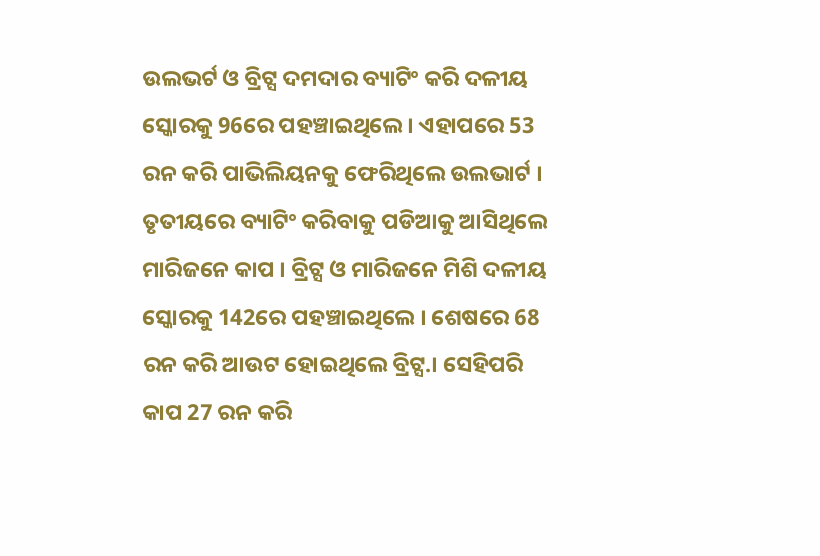ଉଲଭର୍ଟ ଓ ବ୍ରିଟ୍ସ ଦମଦାର ବ୍ୟାଟିଂ କରି ଦଳୀୟ ସ୍କୋରକୁ 96ରେ ପହଞ୍ଚାଇଥିଲେ । ଏହାପରେ 53 ରନ କରି ପାଭିଲିୟନକୁ ଫେରିଥିଲେ ଉଲଭାର୍ଟ । ତୃତୀୟରେ ବ୍ୟାଟିଂ କରିବାକୁ ପଡିଆକୁ ଆସିଥିଲେ ମାରିଜନେ କାପ । ବ୍ରିଟ୍ସ ଓ ମାରିଜନେ ମିଶି ଦଳୀୟ ସ୍କୋରକୁ 142ରେ ପହଞ୍ଚାଇଥିଲେ । ଶେଷରେ 68 ରନ କରି ଆଉଟ ହୋଇଥିଲେ ବ୍ରିଟ୍ସ.। ସେହିପରି କାପ 27 ରନ କରି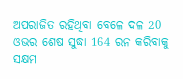ଅପରାଜିତ ରହିଥିବା ବେଳେ ଦଳ 20 ଓଭର ଶେଷ ସୁଦ୍ଧା 164 ରନ କରିବାକୁ ସକ୍ଷମ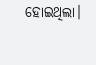ହୋଇଥିଲା।